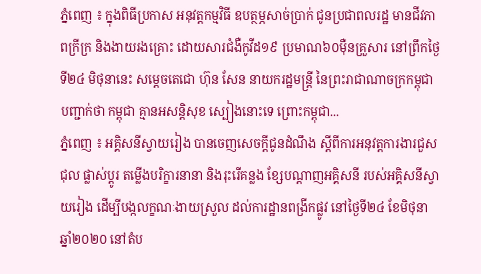ភ្នំពេញ ៖ ក្នុងពិធីប្រកាស អនុវត្តកម្មវិធី ឧបត្ថម្ភសាច់ប្រាក់ ជូនប្រជាពលរដ្ឋ មានជីវភាពក្រីក្រ និងងាយរងគ្រោះ ដោយសារជំងឺកូវីដ១៩ ប្រមាណ៦០ម៉ឺនគ្រួសារ នៅព្រឹកថ្ងៃទី២៤ មិថុនានេះ សម្ដេចតេជោ ហ៊ុន សែន នាយករដ្ឋមន្ដ្រី នៃព្រះរាជាណាចក្រកម្ពុជា បញ្ជាក់ថា កម្ពុជា គ្មានអសន្តិសុខ ស្បៀងនោះទេ ព្រោះកម្ពុជា...
ភ្នំពេញ ៖ អគ្គិសនីស្វាយរៀង បានចេញសេចក្តីជូនដំណឹង ស្តីពីការអនុវត្តការងារជួសជុល ផ្លាស់ប្តូរ តម្លើងបរិក្ខារនានា និងរុះរើគន្លង ខ្សែបណ្តាញអគ្គិសនី របស់អគ្គិសនីស្វាយរៀង ដើម្បីបង្កលក្ខណៈងាយស្រួល ដល់ការដ្ឋានពង្រីកផ្លូវ នៅថ្ងៃទី២៤ ខែមិថុនា ឆ្នាំ២០២០ នៅតំប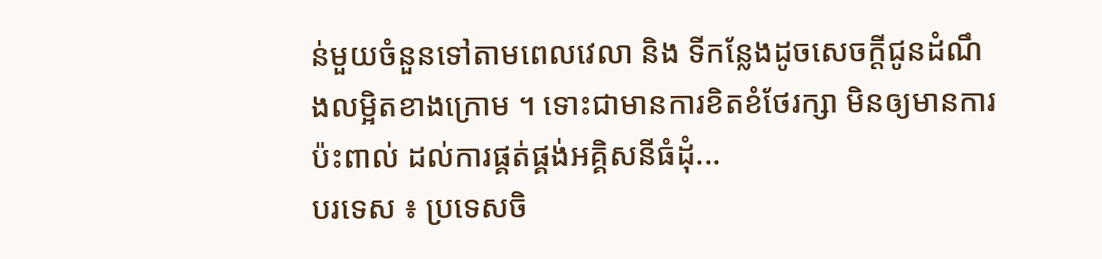ន់មួយចំនួនទៅតាមពេលវេលា និង ទីកន្លែងដូចសេចក្តីជូនដំណឹងលម្អិតខាងក្រោម ។ ទោះជាមានការខិតខំថែរក្សា មិនឲ្យមានការប៉ះពាល់ ដល់ការផ្គត់ផ្គង់អគ្គិសនីធំដុំ...
បរទេស ៖ ប្រទេសចិ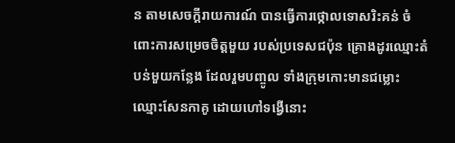ន តាមសេចក្តីរាយការណ៍ បានធ្វើការថ្កោលទោសរិះគន់ ចំពោះការសម្រេចចិត្តមួយ របស់ប្រទេសជប៉ុន គ្រោងដូរឈ្មោះតំបន់មួយកន្លែង ដែលរួមបញ្ចូល ទាំងក្រុមកោះមានជម្លោះ ឈ្មោះសែនកាគូ ដោយហៅទង្វើនោះ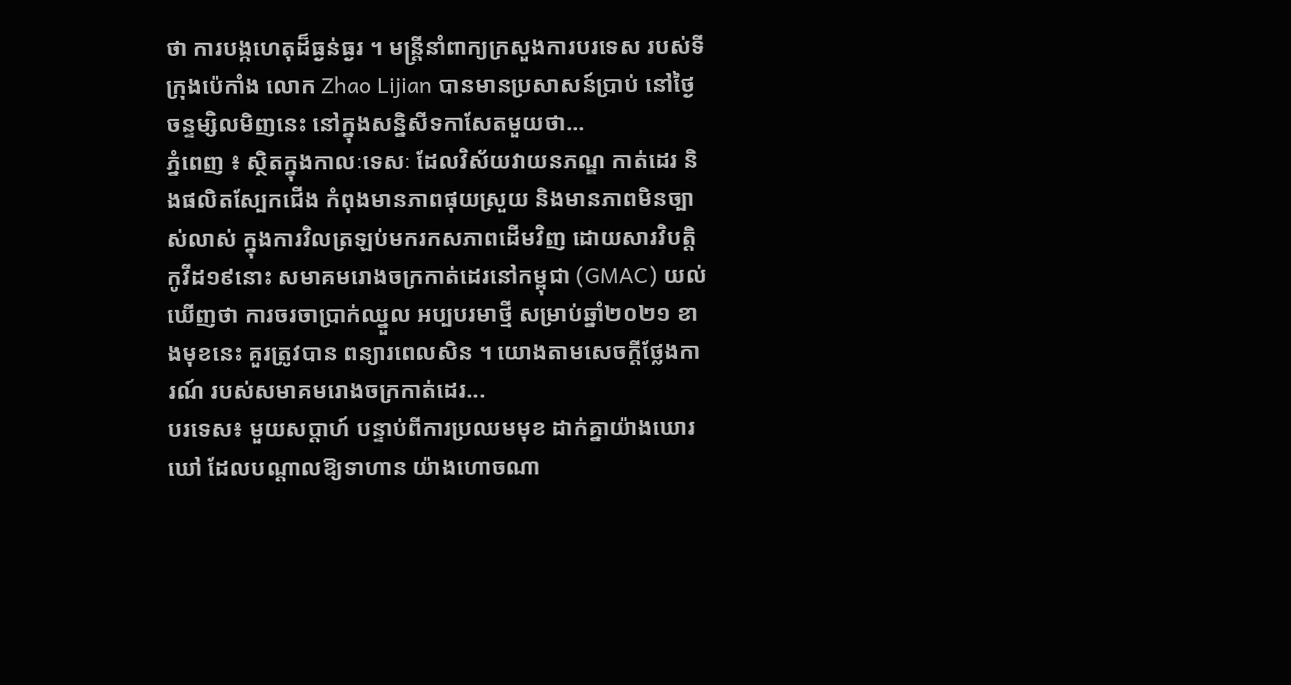ថា ការបង្កហេតុដ៏ធ្ងន់ធ្ងរ ។ មន្ត្រីនាំពាក្យក្រសួងការបរទេស របស់ទីក្រុងប៉េកាំង លោក Zhao Lijian បានមានប្រសាសន៍ប្រាប់ នៅថ្ងៃចន្ទម្សិលមិញនេះ នៅក្នុងសន្និសីទកាសែតមួយថា...
ភ្នំពេញ ៖ ស្ថិតក្នុងកាលៈទេសៈ ដែលវិស័យវាយនភណ្ឌ កាត់ដេរ និងផលិតស្បែកជើង កំពុងមានភាពផុយស្រួយ និងមានភាពមិនច្បាស់លាស់ ក្នុងការវិលត្រឡប់មករកសភាពដើមវិញ ដោយសារវិបត្តិកូវីដ១៩នោះ សមាគមរោងចក្រកាត់ដេរនៅកម្ពុជា (GMAC) យល់ឃើញថា ការចរចាប្រាក់ឈ្នួល អប្បបរមាថ្មី សម្រាប់ឆ្នាំ២០២១ ខាងមុខនេះ គួរត្រូវបាន ពន្យារពេលសិន ។ យោងតាមសេចក្ដីថ្លែងការណ៍ របស់សមាគមរោងចក្រកាត់ដេរ...
បរទេស៖ មួយសប្តាហ៍ បន្ទាប់ពីការប្រឈមមុខ ដាក់គ្នាយ៉ាងឃោរឃៅ ដែលបណ្តាលឱ្យទាហាន យ៉ាងហោចណា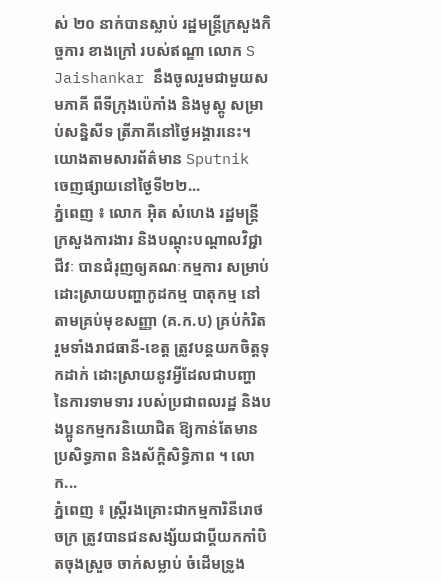ស់ ២០ នាក់បានស្លាប់ រដ្ឋមន្ត្រីក្រសួងកិច្ចការ ខាងក្រៅ របស់ឥណ្ឌា លោក S Jaishankar នឹងចូលរួមជាមួយសមភាគី ពីទីក្រុងប៉េកាំង និងមូស្គូ សម្រាប់សន្និសីទ ត្រីភាគីនៅថ្ងៃអង្គារនេះ។ យោងតាមសារព័ត៌មាន Sputnik ចេញផ្សាយនៅថ្ងៃទី២២...
ភ្នំពេញ ៖ លោក អ៊ិត សំហេង រដ្ឋមន្រ្តីក្រសួងការងារ និងបណ្ដុះបណ្ដាលវិជ្ជាជីវៈ បានជំរុញឲ្យគណៈកម្មការ សម្រាប់ដោះស្រាយបញ្ហាកូដកម្ម បាតុកម្ម នៅតាមគ្រប់មុខសញ្ញា (គ.ក.ប) គ្រប់កំរិតរួមទាំងរាជធានី-ខេត្ត ត្រូវបន្តយកចិត្តទុកដាក់ ដោះស្រាយនូវអ្វីដែលជាបញ្ហា នៃការទាមទារ របស់ប្រជាពលរដ្ឋ និងបងប្អូនកម្មករនិយោជិត ឱ្យកាន់តែមានប្រសិទ្ធភាព និងស័ក្តិសិទ្ធិភាព ។ លោក...
ភ្នំពេញ ៖ ស្ត្រីរងគ្រោះជាកម្មការិនីរោថចក្រ ត្រូវបានជនសង្ស័យជាប្តីយកកាំបិតចុងស្រួច ចាក់សម្លាប់ ចំដើមទ្រូង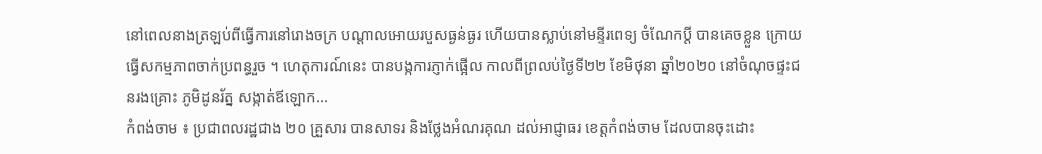នៅពេលនាងត្រឡប់ពីធ្វើការនៅរោងចក្រ បណ្តាលអោយរបួសធ្ងន់ធ្ងរ ហើយបានស្លាប់នៅមន្ទីរពេទ្យ ចំណែកប្តី បានគេចខ្លួន ក្រោយធ្វើសកម្មភាពចាក់ប្រពន្ធរួច ។ ហេតុការណ៍នេះ បានបង្កការភ្ញាក់ផ្អើល កាលពីព្រលប់ថ្ងៃទី២២ ខែមិថុនា ឆ្នាំ២០២០ នៅចំណុចផ្ទះជនរងគ្រោះ ភូមិដូនរ័ត្ន សង្កាត់ឪឡោក...
កំពង់ចាម ៖ ប្រជាពលរដ្ឋជាង ២០ គ្រួសារ បានសាទរ និងថ្លែងអំណរគុណ ដល់អាជ្ញាធរ ខេត្តកំពង់ចាម ដែលបានចុះដោះ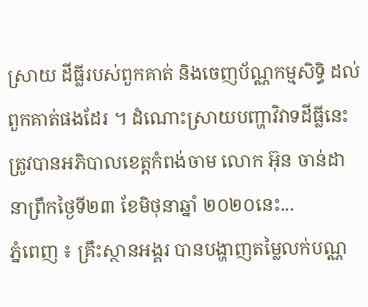ស្រាយ ដីធ្លីរបស់ពួកគាត់ និងចេញប័ណ្ណកម្មសិទ្ធិ ដល់ពួកគាត់ផងដែរ ។ ដំណោះស្រាយបញ្ហាវិវាទដីធ្លីនេះ ត្រូវបានអភិបាលខេត្តកំពង់ចាម លោក អ៊ុន ចាន់ដា នាព្រឹកថ្ងៃទី២៣ ខែមិថុនាឆ្នាំ ២០២០នេះ...
ភ្នំពេញ ៖ គ្រឹះស្ថានអង្គរ បានបង្ហាញតម្លៃលក់បណ្ណ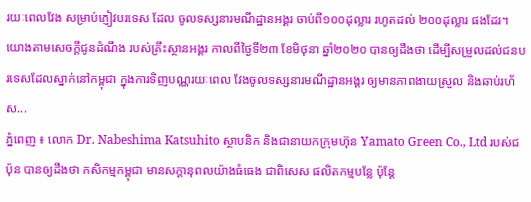រយៈពេលវែង សម្រាប់ភ្ញៀវបរទេស ដែល ចូលទស្សនារមណីដ្ឋានអង្គរ ចាប់ពី១០០ដុល្លារ រហូតដល់ ២០០ដុល្លារ ផងដែរ។ យោងតាមសេចក្ដីជូនដំណឹង របស់គ្រឹះស្ថានអង្គរ កាលពីថ្ងៃទី២៣ ខែមិថុនា ឆ្នាំ២០២០ បានឲ្យដឹងថា ដើម្បីសម្រួលដល់ជនបរទេសដែលស្នាក់នៅកម្ពុជា ក្នុងការទិញបណ្ណរយៈពេល វែងចូលទស្សនារមណីដ្ឋានអង្គរ ឲ្យមានភាពងាយស្រួល និងឆាប់រហ័ស...
ភ្នំពេញ ៖ លោក Dr. Nabeshima Katsuhito ស្ថាបនិក និងជានាយកក្រុមហ៊ុន Yamato Green Co., Ltd របស់ជប៉ុន បានឲ្យដឹងថា កសិកម្មកម្ពុជា មានសក្តានុពលយ៉ាងធំធេង ជាពិសេស ផលិតកម្មបន្លែ ប៉ុន្តែ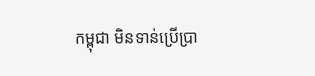កម្ពុជា មិនទាន់ប្រើប្រា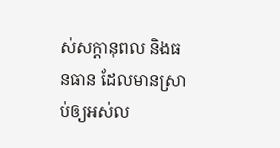ស់សក្តានុពល និងធនធាន ដែលមានស្រាប់ឲ្យអស់ល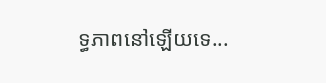ទ្ធភាពនៅឡើយទេ...